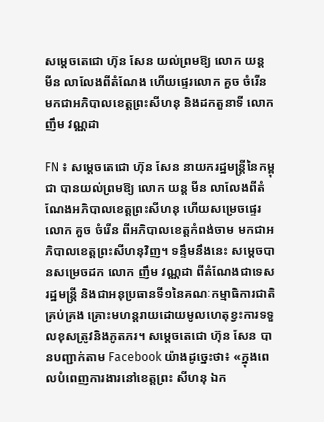សម្តេចតេជោ ហ៊ុន សែន យល់ព្រមឱ្យ លោក យន្ត មីន លាលែងពីតំណែង ហើយផ្ទេរលោក គួច ចំរើន មកជាអភិបាលខេត្តព្រះសីហនុ និងដកតួនាទី លោក ញឹម វណ្ណដា

FN ៖ សម្តេចតេជោ ហ៊ុន សែន នាយករដ្ឋមន្រ្តីនៃកម្ពុជា បានយល់ព្រមឱ្យ លោក យន្ត មីន លាលែងពីតំណែងអភិបាលខេត្តព្រះសីហនុ ហើយសម្រេចផ្ទេរ លោក គួច ចំរើន ពីអភិបាលខេត្តកំពង់ចាម មកជាអភិបាលខេត្តព្រះសីហនុវិញ។ ទន្ទឹមនឹងនេះ សម្តេចបានសម្រេចដក លោក ញឹម វណ្ណដា ពីតំណែងជាទេសរដ្ឋមន្ត្រី និងជាអនុប្រធានទី១នៃគណៈកម្មាធិការជាតិគ្រប់គ្រង គ្រោះមហន្តរាយដោយមូលហេតុខ្វះការទទួលខុសត្រូវនិងភូតភរ។ សម្តេចតេជោ ហ៊ុន សែន បានបញ្ជាក់តាម Facebook យ៉ាងដូច្នេះថា៖ «ក្នុងពេលបំពេញការងារនៅខេត្តព្រះ សីហនុ ឯក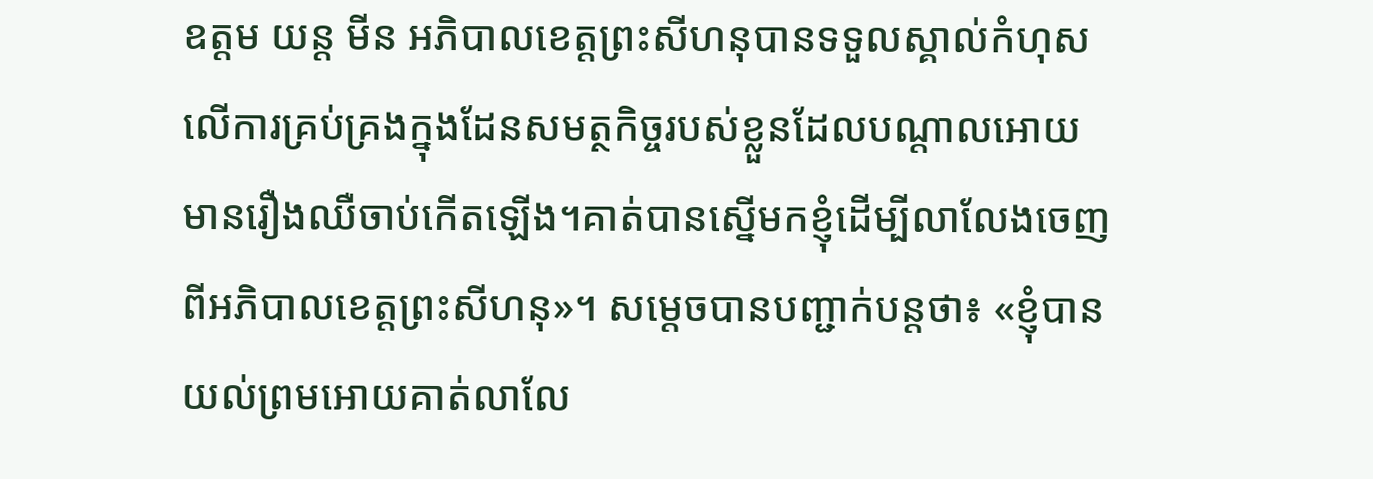ឧត្តម យន្ត មីន អភិបាលខេត្តព្រះសីហនុបានទទួលស្គាល់កំហុសលើការគ្រប់គ្រងក្នុងដែនសមត្ថកិច្ចរបស់ខ្លួនដែលបណ្តាលអោយមានរឿងឈឺចាប់កើតឡើង។គាត់បានស្នើមកខ្ញុំដើម្បីលាលែងចេញពីអភិបាលខេត្តព្រះសីហនុ»។ សម្តេចបានបញ្ជាក់បន្តថា៖ «ខ្ញុំបានយល់ព្រមអោយគាត់លាលែ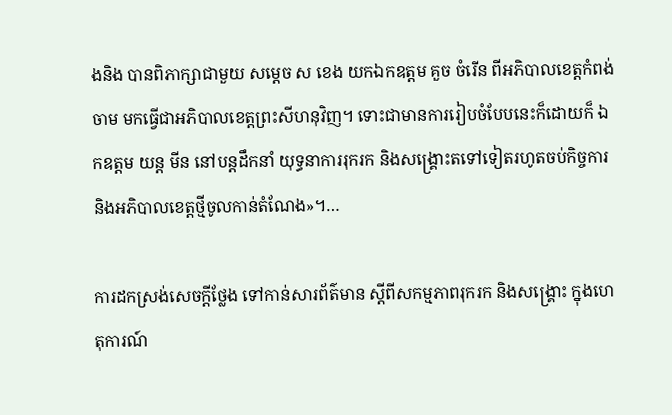ងនិង បានពិភាក្សាជាមួយ សម្តេច ស ខេង យកឯកឧត្តម គួច ចំរើន ពីអភិបាលខេត្តកំពង់ចាម មកធ្វើជាអភិបាលខេត្តព្រះសីហនុវិញ។ ទោះជាមានការរៀបចំបែបនេះក៏ដោយក៏ ឯកឧត្តម យន្ត មីន នៅបន្តដឹកនាំ យុទ្ធនាការរុករក និងសង្រ្គោះតទៅទៀតរហូតចប់កិច្ចការនិងអភិបាលខេត្តថ្មីចូលកាន់តំណែង»។…

ការដកស្រង់សេចក្តីថ្លែង ទៅកាន់សារព័ត៌មាន ស្តីពីសកម្មភាពរុករក និងសង្រ្គោះ ក្នុងហេតុការណ៍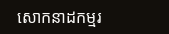សោកនាដកម្មរ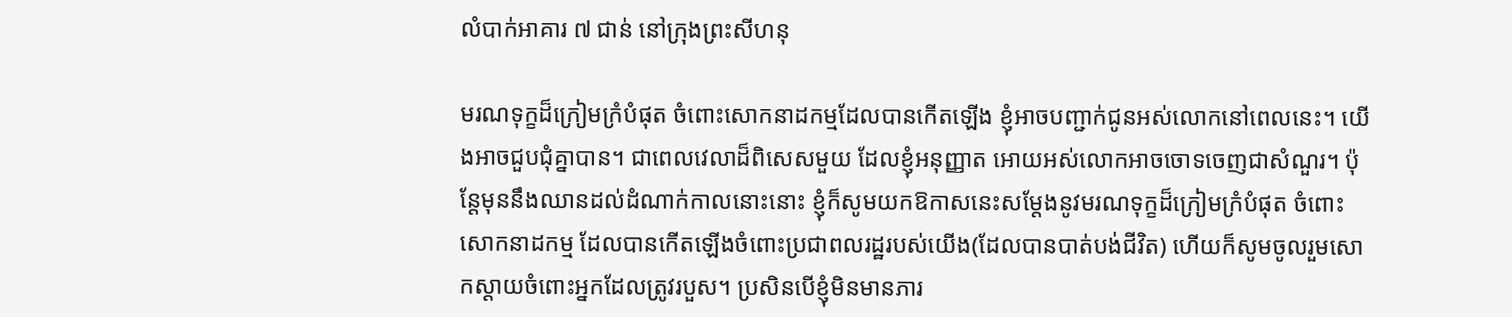លំបាក់អាគារ ៧ ជាន់ នៅក្រុងព្រះសីហនុ

មរណទុក្ខដ៏ក្រៀមក្រំបំផុត ចំពោះសោកនាដកម្មដែលបានកើតឡើង ខ្ញុំអាចបញ្ជាក់ជូនអស់លោកនៅពេលនេះ។ យើងអាចជួបជុំគ្នាបាន។ ជាពេលវេលាដ៏ពិសេសមួយ ដែលខ្ញុំអនុញ្ញាត អោយអស់លោកអាចចោទចេញជាសំណួរ។ ប៉ុន្តែមុននឹងឈានដល់ដំណាក់កាលនោះនោះ ខ្ញុំក៏សូមយកឱកាសនេះសម្តែងនូវមរណទុក្ខដ៏ក្រៀមក្រំបំផុត ចំពោះសោកនាដកម្ម ដែលបានកើតឡើងចំពោះប្រជាពលរដ្ឋរបស់យើង(ដែលបានបាត់បង់ជីវិត) ហើយក៏សូមចូលរួមសោកស្តាយចំពោះអ្នកដែលត្រូវរបួស។ ប្រសិនបើខ្ញុំមិនមានភារ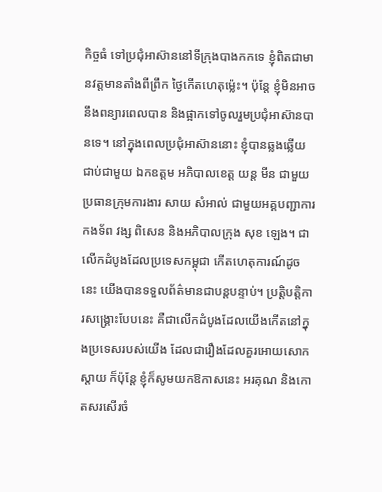កិច្ចធំ ទៅប្រជុំអាស៊ាននៅទីក្រុងបាងកកទេ ខ្ញុំពិតជាមានវត្តមានតាំងពីព្រឹក ថ្ងៃកើតហេតុម្ល៉េះ។ ប៉ុន្តែ ខ្ញុំមិនអាចនឹងពន្យារពេលបាន និងផ្អាកទៅចូលរួមប្រជុំអាស៊ានបានទេ។ នៅក្នុងពេលប្រជុំអាស៊ាននោះ ខ្ញុំបានឆ្លងឆ្លើយជាប់ជាមួយ ឯកឧត្តម អភិបាលខេត្ត យន្ត មីន ជាមួយប្រធានក្រុមការងារ សាយ សំអាល់ ជាមួយអគ្គបញ្ជាការកងទ័ព វង្ស ពិសេន និងអភិបាលក្រុង សុខ ឡេង។ ជាលើកដំបូងដែលប្រទេសកម្ពុជា កើតហេតុការណ៍ដូចនេះ យើងបានទទួលព័ត៌មានជាបន្តបន្ទាប់។ ប្រត្តិបត្តិការសង្គ្រោះបែបនេះ គឺជាលើកដំបូងដែលយើងកើតនៅក្នុងប្រទេសរបស់យើង ដែលជារឿងដែលគួរអោយសោកស្តាយ ក៏ប៉ុន្តែ ខ្ញុំក៏សូមយកឱកាសនេះ អរគុណ និងកោតសរសើរចំ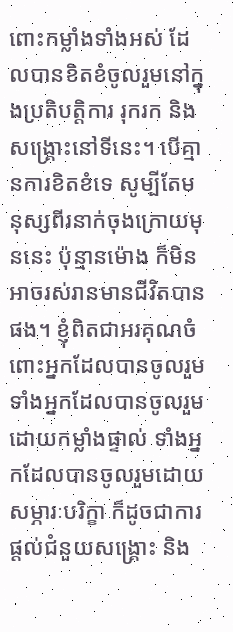ពោះកម្លាំងទាំងអស់ ដែលបានខិតខំចូលរួមនៅក្នុងប្រតិបត្តិការ រុករក និងសង្គ្រោះនៅទីនេះ។ បើគ្មានការខិតខំទេ សូម្បីតែមនុស្សពីរនាក់ចុងក្រោយមុននេះ ប៉ុន្មានម៉ោង ក៏មិនអាចរស់រានមានជីវិតបានផង។ ខ្ញុំពិតជាអរគុណចំពោះអ្នកដែលបានចូលរួម ទាំងអ្នកដែលបានចូលរួមដោយកម្លាំងផ្ទាល់ ទាំងអ្នកដែលបានចូលរួមដោយសម្ភារៈបរិក្ខា ក៏ដូចជាការផ្តល់ជំនួយសង្គ្រោះ និង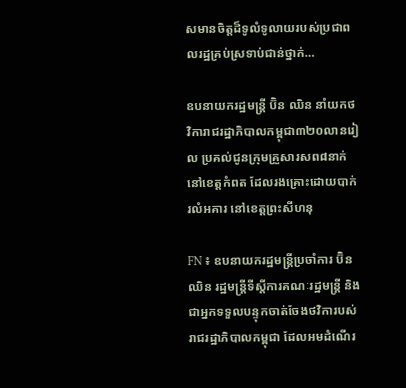សមានចិត្តដ៏ទូលំទូលាយរបស់ប្រជាពលរដ្ឋគ្រប់ស្រទាប់ជាន់ថ្នាក់…

ឧបនាយករដ្ឋមន្ត្រី ប៊ិន ឈិន នាំយកថវិការាជរដ្ឋាភិបាលកម្ពុជា៣២០លានរៀល ប្រគល់ជូនក្រុមគ្រួសារសព៨នាក់នៅខេត្តកំពត ដែលរងគ្រោះដោយបាក់រលំអគារ នៅខេត្តព្រះសីហនុ

FN ៖ ឧបនាយករដ្ឋមន្ត្រីប្រចាំការ ប៊ិន ឈិន រដ្ឋមន្រ្តីទីស្តីការគណៈរដ្ឋមន្ត្រី និងជាអ្នកទទួលបន្ទុកចាត់ចែងថវិការបស់រាជរដ្ឋាភិបាលកម្ពុជា ដែលអមដំណើរ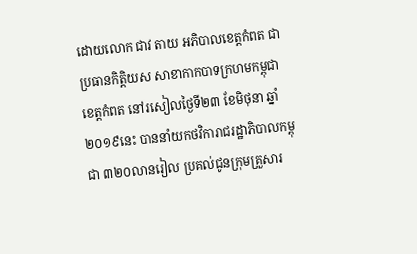ដោយលោក ជាវ តាយ អភិបាលខេត្តកំពត ជាប្រធានកិត្តិយស សាខាកាកបាទក្រហមកម្ពុជាខេត្តកំពត នៅរសៀលថ្ងៃទី២៣ ខែមិថុនា ឆ្នាំ២០១៩នេះ បាននាំយកថវិការាជរដ្ឋាភិបាលកម្ពុជា ៣២០លានរៀល ប្រគល់ជូនក្រុមគ្រួសារ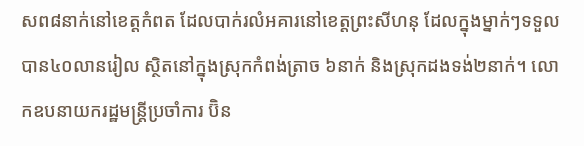សព៨នាក់នៅខេត្តកំពត ដែលបាក់រលំអគារនៅខេត្តព្រះសីហនុ ដែលក្នុងម្នាក់ៗទទួលបាន៤០លានរៀល ស្ថិតនៅក្នុងស្រុកកំពង់ត្រាច ៦នាក់ និងស្រុកដងទង់២នាក់។ លោកឧបនាយករដ្ឋមន្ត្រីប្រចាំការ ប៊ិន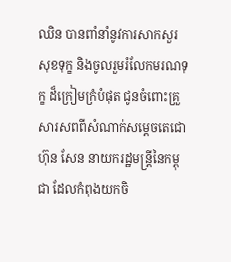ឈិន បានពាំនាំនូវការសាកសួរសុខទុក្ខ និងចូលរួមរំលែកមរណទុក្ខ ដ៏ក្រៀមក្រំបំផុត ជូនចំពោះគ្រួសារសពពីសំណាក់សម្តេចតេជោ ហ៊ុន សែន នាយករដ្ឋមន្ត្រីនៃកម្ពុជា ដែលកំពុងយកចិ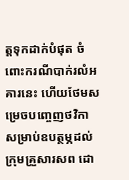ត្តទុកដាក់បំផុត ចំពោះករណីបាក់រលំអគារនេះ ហើយថែមសម្រេចបញ្ចេញថវិកា សម្រាប់ឧបត្ថម្ភដល់ក្រុមគ្រួសារសព ដោ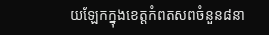យឡែកក្នុងខេត្តកំពតសពចំនួន៨នា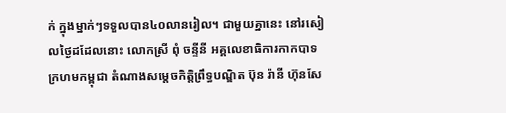ក់ ក្នុងម្នាក់ៗទទួលបាន៤០លានរៀល។ ជាមួយគ្នានេះ នៅរសៀលថ្ងៃដដែលនោះ លោកស្រី ពុំ ចន្ទីនី អគ្គលេខាធិការកាកបាទក្រហមកម្ពុជា តំណាងសម្តេចកិត្តិព្រឹទ្ធបណ្ឌិត ប៊ុន រ៉ានី ហ៊ុនសែ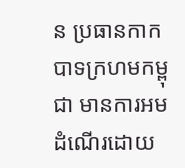ន ប្រធានកាកបាទក្រហមកម្ពុជា មានការអមដំណើរដោយ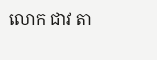លោក ជាវ តា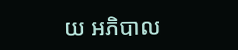យ អភិបាល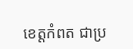ខេត្តកំពត ជាប្រ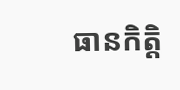ធានកិត្តិ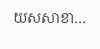យសសាខា…